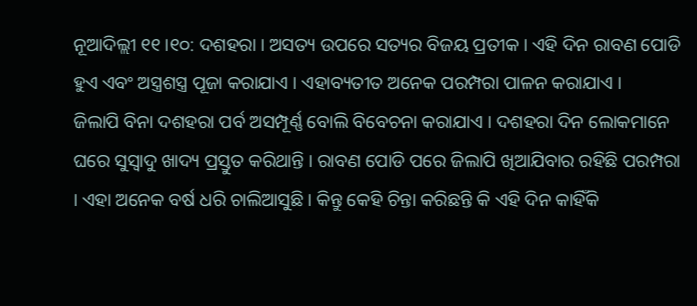ନୂଆଦିଲ୍ଲୀ ୧୧।୧୦: ଦଶହରା । ଅସତ୍ୟ ଉପରେ ସତ୍ୟର ବିଜୟ ପ୍ରତୀକ । ଏହି ଦିନ ରାବଣ ପୋଡି ହୁଏ ଏବଂ ଅସ୍ତ୍ରଶସ୍ତ୍ର ପୂଜା କରାଯାଏ । ଏହାବ୍ୟତୀତ ଅନେକ ପରମ୍ପରା ପାଳନ କରାଯାଏ ।
ଜିଲାପି ବିନା ଦଶହରା ପର୍ବ ଅସମ୍ପୂର୍ଣ୍ଣ ବୋଲି ବିବେଚନା କରାଯାଏ । ଦଶହରା ଦିନ ଲୋକମାନେ ଘରେ ସୁସ୍ୱାଦୁ ଖାଦ୍ୟ ପ୍ରସ୍ତୁତ କରିଥାନ୍ତି । ରାବଣ ପୋଡି ପରେ ଜିଲାପି ଖିଆଯିବାର ରହିଛି ପରମ୍ପରା । ଏହା ଅନେକ ବର୍ଷ ଧରି ଚାଲିଆସୁଛି । କିନ୍ତୁ କେହି ଚିନ୍ତା କରିଛନ୍ତି କି ଏହି ଦିନ କାହିଁକି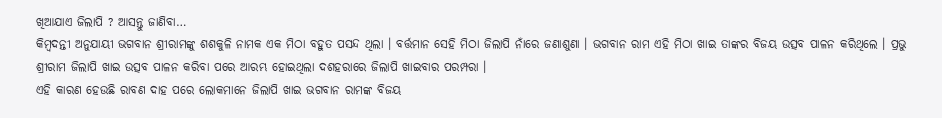ଖିଆଯାଏ ଜିଲାପି ? ଆସନ୍ତୁ ଜାଣିବା…
କିମ୍ବଦନ୍ତୀ ଅନୁଯାୟୀ ଭଗବାନ ଶ୍ରୀରାମଙ୍କୁ ଶଶକୁଳି ନାମକ ଏକ ମିଠା ବହୁତ ପସନ୍ଦ ଥିଲା । ବର୍ତ୍ତମାନ ସେହି ମିଠା ଜିଲାପି ନାଁରେ ଜଣାଶୁଣା । ଭଗବାନ ରାମ ଏହି ମିଠା ଖାଇ ତାଙ୍କର ବିଜୟ ଉତ୍ସବ ପାଳନ କରିଥିଲେ । ପ୍ରଭୁ ଶ୍ରୀରାମ ଜିଲାପି ଖାଇ ଉତ୍ସବ ପାଳନ କରିବା ପରେ ଆରମ୍ଭ ହୋଇଥିଲା ଦଶହରାରେ ଜିଲାପି ଖାଇବାର ପରମ୍ପରା ।
ଏହି କାରଣ ହେଉଛି ରାବଣ ଦାହ ପରେ ଲୋକମାନେ ଜିଲାପି ଖାଇ ଭଗବାନ ରାମଙ୍କ ବିଜୟ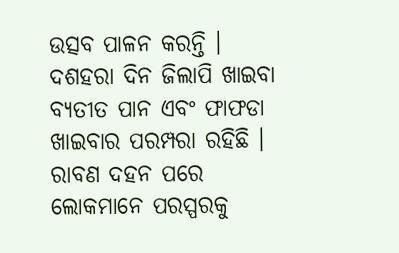ଉତ୍ସବ ପାଳନ କରନ୍ତି । ଦଶହରା ଦିନ ଜିଲାପି ଖାଇବା ବ୍ୟତୀତ ପାନ ଏବଂ ଫାଫଡା ଖାଇବାର ପରମ୍ପରା ରହିଛି ।
ରାବଣ ଦହନ ପରେ ଲୋକମାନେ ପରସ୍ପରକୁ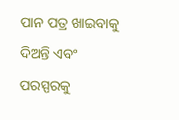ପାନ ପତ୍ର ଖାଇବାକୁ ଦିଅନ୍ତି ଏବଂ ପରସ୍ପରକୁ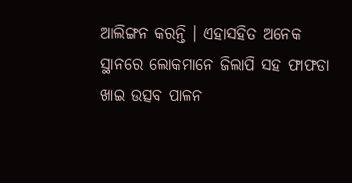ଆଲିଙ୍ଗନ କରନ୍ତି । ଏହାସହିତ ଅନେକ ସ୍ଥାନରେ ଲୋକମାନେ ଜିଲାପି ସହ ଫାଫଡା ଖାଇ ଉତ୍ସବ ପାଳନ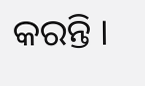କରନ୍ତି ।